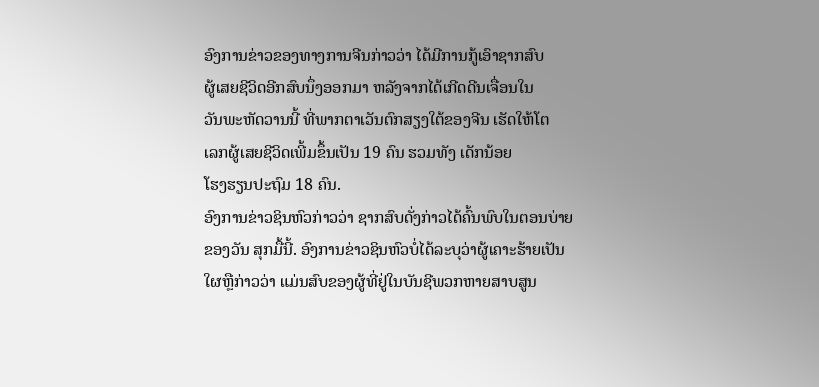ອົງການຂ່າວຂອງທາງການຈີນກ່າວວ່າ ໄດ້ມີການກູ້ເອົາຊາກສົບ
ຜູ້ເສຍຊີວິດອີກສົບນຶ່ງອອກມາ ຫລັງຈາກໄດ້ເກີດດີນເຈື່ອນໃນ
ວັນພະຫັດວານນີ້ ທີ່ພາກຕາເວັນຕົກສຽງໃຕ້ຂອງຈີນ ເຮັດໃຫ້ໂຕ
ເລກຜູ້ເສຍຊີວິດເພີ້ມຂຶ້ນເປັນ 19 ຄົນ ຮວມທັງ ເດັກນ້ອຍ
ໂຮງຮຽນປະຖົມ 18 ຄົນ.
ອົງການຂ່າວຊິນຫົວກ່າວວ່າ ຊາກສົບດັ່ງກ່າວໄດ້ຄົ້ນພົບໃນຕອນບ່າຍຂອງວັນ ສຸກມື້ນີ້. ອົງການຂ່າວຊິນຫົວບໍ່ໄດ້ລະບຸວ່າຜູ້ເຄາະຮ້າຍເປັນໃຜຫຼືກ່າວວ່າ ແມ່ນສົບຂອງຜູ້ທີ່ຢູ່ໃນບັນຊີພວກຫາຍສາບສູນ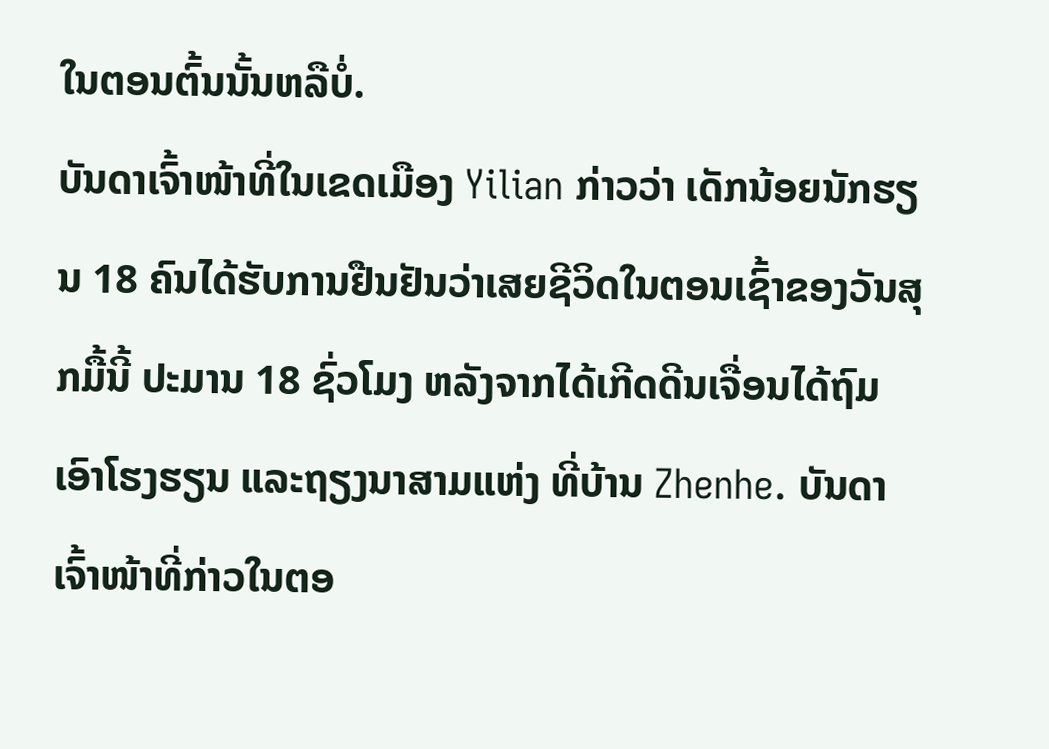ໃນຕອນຕົ້ນນັ້ນຫລືບໍ່.
ບັນດາເຈົ້າໜ້າທີ່ໃນເຂດເມືອງ Yilian ກ່າວວ່າ ເດັກນ້ອຍນັກຮຽນ 18 ຄົນໄດ້ຮັບການຢືນຢັນວ່າເສຍຊີວິດໃນຕອນເຊົ້າຂອງວັນສຸກມື້ນີ້ ປະມານ 18 ຊົ່ວໂມງ ຫລັງຈາກໄດ້ເກີດດີນເຈື່ອນໄດ້ຖົມເອົາໂຮງຮຽນ ແລະຖຽງນາສາມແຫ່ງ ທີ່ບ້ານ Zhenhe. ບັນດາເຈົ້າໜ້າທີ່ກ່າວໃນຕອ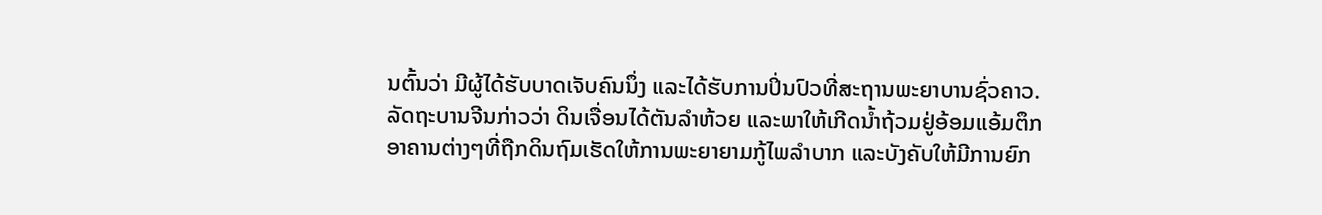ນຕົ້ນວ່າ ມີຜູ້ໄດ້ຮັບບາດເຈັບຄົນນຶ່ງ ແລະໄດ້ຮັບການປິ່ນປົວທີ່ສະຖານພະຍາບານຊົ່ວຄາວ.
ລັດຖະບານຈີນກ່າວວ່າ ດິນເຈື່ອນໄດ້ຕັນລຳຫ້ວຍ ແລະພາໃຫ້ເກີດນໍ້າຖ້ວມຢູ່ອ້ອມແອ້ມຕຶກອາຄານຕ່າງໆທີ່ຖືກດິນຖົມເຮັດໃຫ້ການພະຍາຍາມກູ້ໄພລໍາບາກ ແລະບັງຄັບໃຫ້ມີການຍົກ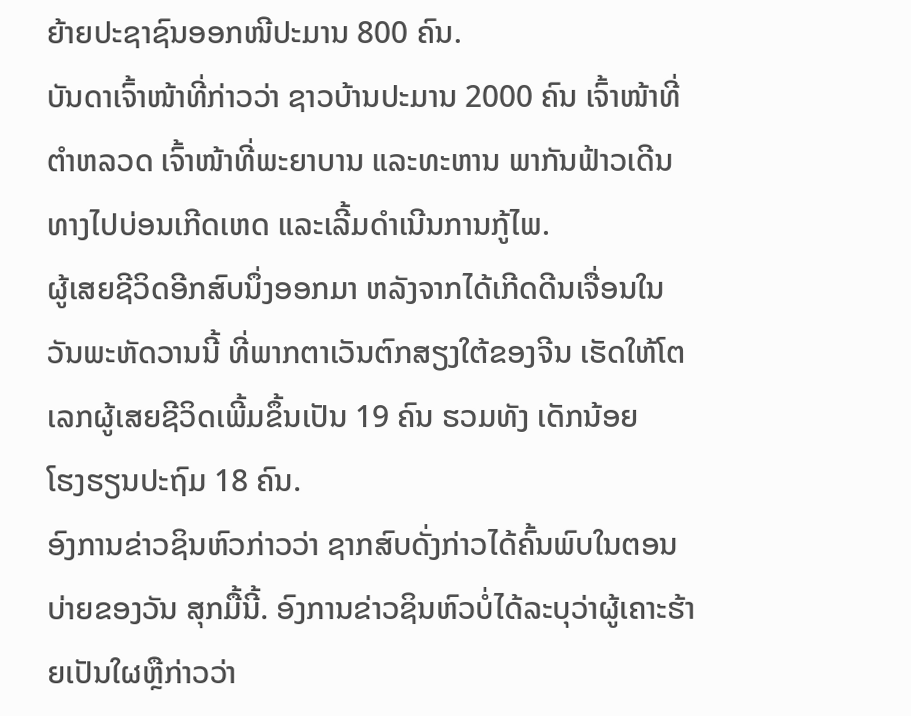ຍ້າຍປະຊາຊົນອອກໜີປະມານ 800 ຄົນ.
ບັນດາເຈົ້າໜ້າທີ່ກ່າວວ່າ ຊາວບ້ານປະມານ 2000 ຄົນ ເຈົ້າໜ້າທີ່ຕໍາຫລວດ ເຈົ້າໜ້າທີ່ພະຍາບານ ແລະທະຫານ ພາກັນຟ້າວເດີນທາງໄປບ່ອນເກີດເຫດ ແລະເລີ້ມດຳເນີນການກູ້ໄພ.
ຜູ້ເສຍຊີວິດອີກສົບນຶ່ງອອກມາ ຫລັງຈາກໄດ້ເກີດດີນເຈື່ອນໃນ
ວັນພະຫັດວານນີ້ ທີ່ພາກຕາເວັນຕົກສຽງໃຕ້ຂອງຈີນ ເຮັດໃຫ້ໂຕ
ເລກຜູ້ເສຍຊີວິດເພີ້ມຂຶ້ນເປັນ 19 ຄົນ ຮວມທັງ ເດັກນ້ອຍ
ໂຮງຮຽນປະຖົມ 18 ຄົນ.
ອົງການຂ່າວຊິນຫົວກ່າວວ່າ ຊາກສົບດັ່ງກ່າວໄດ້ຄົ້ນພົບໃນຕອນບ່າຍຂອງວັນ ສຸກມື້ນີ້. ອົງການຂ່າວຊິນຫົວບໍ່ໄດ້ລະບຸວ່າຜູ້ເຄາະຮ້າຍເປັນໃຜຫຼືກ່າວວ່າ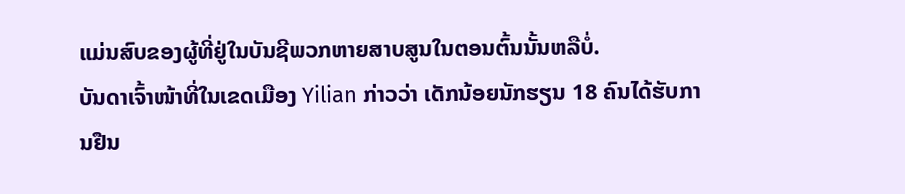ແມ່ນສົບຂອງຜູ້ທີ່ຢູ່ໃນບັນຊີພວກຫາຍສາບສູນໃນຕອນຕົ້ນນັ້ນຫລືບໍ່.
ບັນດາເຈົ້າໜ້າທີ່ໃນເຂດເມືອງ Yilian ກ່າວວ່າ ເດັກນ້ອຍນັກຮຽນ 18 ຄົນໄດ້ຮັບການຢືນ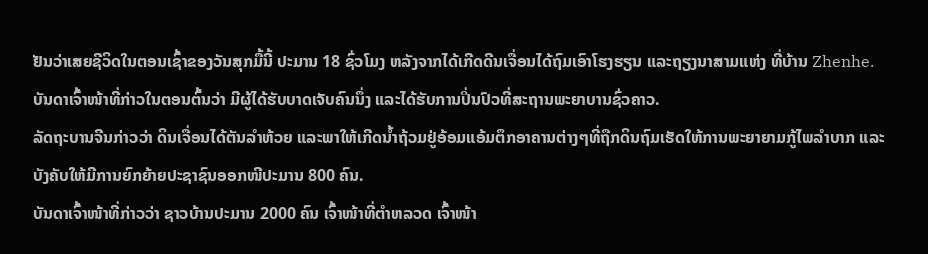ຢັນວ່າເສຍຊີວິດໃນຕອນເຊົ້າຂອງວັນສຸກມື້ນີ້ ປະມານ 18 ຊົ່ວໂມງ ຫລັງຈາກໄດ້ເກີດດີນເຈື່ອນໄດ້ຖົມເອົາໂຮງຮຽນ ແລະຖຽງນາສາມແຫ່ງ ທີ່ບ້ານ Zhenhe. ບັນດາເຈົ້າໜ້າທີ່ກ່າວໃນຕອນຕົ້ນວ່າ ມີຜູ້ໄດ້ຮັບບາດເຈັບຄົນນຶ່ງ ແລະໄດ້ຮັບການປິ່ນປົວທີ່ສະຖານພະຍາບານຊົ່ວຄາວ.
ລັດຖະບານຈີນກ່າວວ່າ ດິນເຈື່ອນໄດ້ຕັນລຳຫ້ວຍ ແລະພາໃຫ້ເກີດນໍ້າຖ້ວມຢູ່ອ້ອມແອ້ມຕຶກອາຄານຕ່າງໆທີ່ຖືກດິນຖົມເຮັດໃຫ້ການພະຍາຍາມກູ້ໄພລໍາບາກ ແລະບັງຄັບໃຫ້ມີການຍົກຍ້າຍປະຊາຊົນອອກໜີປະມານ 800 ຄົນ.
ບັນດາເຈົ້າໜ້າທີ່ກ່າວວ່າ ຊາວບ້ານປະມານ 2000 ຄົນ ເຈົ້າໜ້າທີ່ຕໍາຫລວດ ເຈົ້າໜ້າ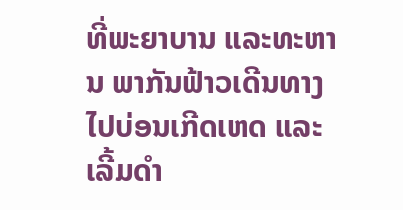ທີ່ພະຍາບານ ແລະທະຫານ ພາກັນຟ້າວເດີນທາງໄປບ່ອນເກີດເຫດ ແລະເລີ້ມດຳ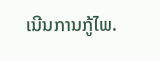ເນີນການກູ້ໄພ.